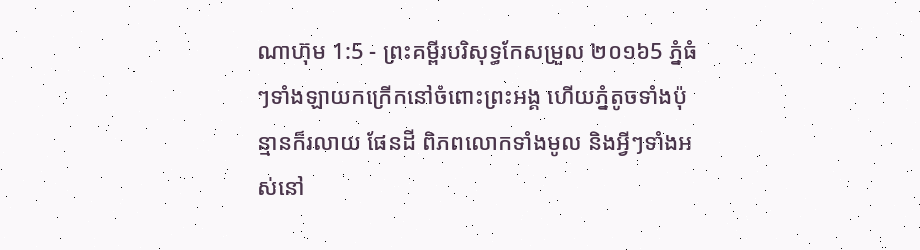ណាហ៊ុម 1:5 - ព្រះគម្ពីរបរិសុទ្ធកែសម្រួល ២០១៦5 ភ្នំធំៗទាំងឡាយកក្រើកនៅចំពោះព្រះអង្គ ហើយភ្នំតូចទាំងប៉ុន្មានក៏រលាយ ផែនដី ពិភពលោកទាំងមូល និងអ្វីៗទាំងអស់នៅ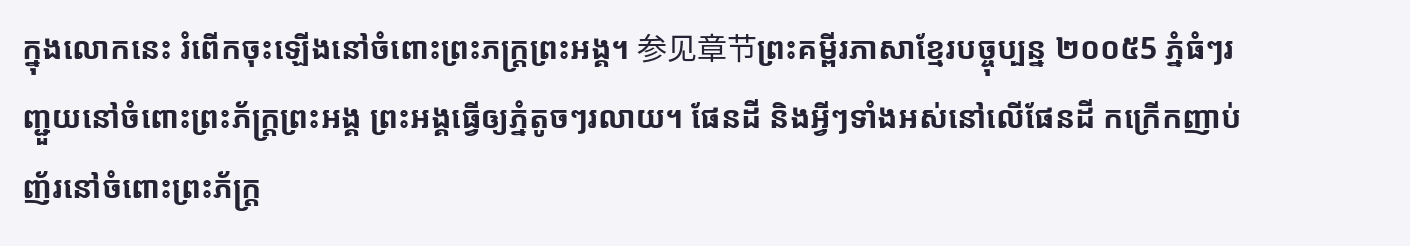ក្នុងលោកនេះ រំពើកចុះឡើងនៅចំពោះព្រះភក្ត្រព្រះអង្គ។ 参见章节ព្រះគម្ពីរភាសាខ្មែរបច្ចុប្បន្ន ២០០៥5 ភ្នំធំៗរញ្ជួយនៅចំពោះព្រះភ័ក្ត្រព្រះអង្គ ព្រះអង្គធ្វើឲ្យភ្នំតូចៗរលាយ។ ផែនដី និងអ្វីៗទាំងអស់នៅលើផែនដី កក្រើកញាប់ញ័រនៅចំពោះព្រះភ័ក្ត្រ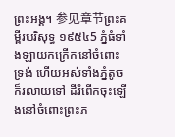ព្រះអង្គ។ 参见章节ព្រះគម្ពីរបរិសុទ្ធ ១៩៥៤5 ភ្នំធំទាំងឡាយកក្រើកនៅចំពោះទ្រង់ ហើយអស់ទាំងភ្នំតូចក៏រលាយទៅ ដីរំពើកចុះឡើងនៅចំពោះព្រះភ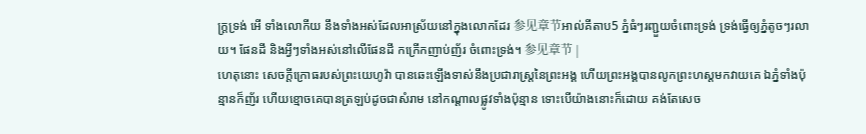ក្ត្រទ្រង់ អើ ទាំងលោកីយ នឹងទាំងអស់ដែលអាស្រ័យនៅក្នុងលោកដែរ 参见章节អាល់គីតាប5 ភ្នំធំៗរញ្ជួយចំពោះទ្រង់ ទ្រង់ធ្វើឲ្យភ្នំតូចៗរលាយ។ ផែនដី និងអ្វីៗទាំងអស់នៅលើផែនដី កក្រើកញាប់ញ័រ ចំពោះទ្រង់។ 参见章节 |
ហេតុនោះ សេចក្ដីក្រោធរបស់ព្រះយេហូវ៉ា បានឆេះឡើងទាស់នឹងប្រជារាស្ត្រនៃព្រះអង្គ ហើយព្រះអង្គបានលូកព្រះហស្តមកវាយគេ ឯភ្នំទាំងប៉ុន្មានក៏ញ័រ ហើយខ្មោចគេបានត្រឡប់ដូចជាសំរាម នៅកណ្ដាលផ្លូវទាំងប៉ុន្មាន ទោះបើយ៉ាងនោះក៏ដោយ គង់តែសេច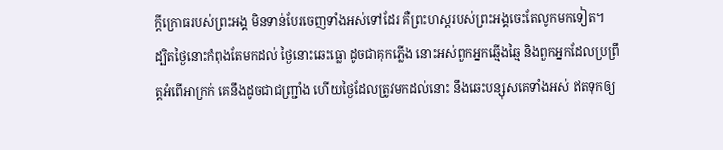ក្ដីក្រោធរបស់ព្រះអង្គ មិនទាន់បែរចេញទាំងអស់ទៅដែរ គឺព្រះហស្តរបស់ព្រះអង្គចេះតែលូកមកទៀត។
ដ្បិតថ្ងៃនោះកំពុងតែមកដល់ ថ្ងៃនោះឆេះធ្លោ ដូចជាគុកភ្លើង នោះអស់ពួកអ្នកឆ្មើងឆ្មៃ និងពួកអ្នកដែលប្រព្រឹត្តអំពើអាក្រក់ គេនឹងដូចជាជញ្ជ្រាំង ហើយថ្ងៃដែលត្រូវមកដល់នោះ នឹងឆេះបន្សុសគេទាំងអស់ ឥតទុកឲ្យ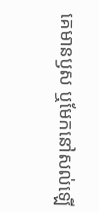គេមានឫស ឬមែកនៅសល់ឡើ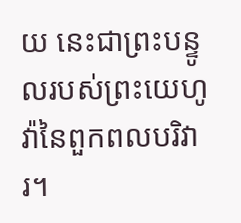យ នេះជាព្រះបន្ទូលរបស់ព្រះយេហូវ៉ានៃពួកពលបរិវារ។